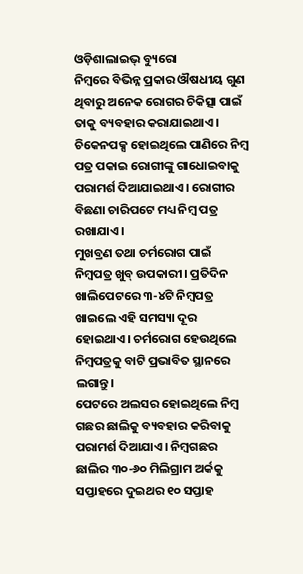ଓଡ଼ିଶାଲାଇଭ୍ ବ୍ୟୁରୋ
ନିମ୍ବରେ ବିଭିନ୍ନ ପ୍ରକାର ଔଷଧୀୟ ଗୁଣ ଥିବାରୁ ଅନେକ ରୋଗର ଚିକିତ୍ସା ପାଇଁ ତାକୁ ବ୍ୟବହାର କରାଯାଇଥାଏ।
ଚିକେନପକ୍ସ ହୋଇଥିଲେ ପାଣିରେ ନିମ୍ବ ପତ୍ର ପକାଇ ରୋଗୀଙ୍କୁ ଗାଧୋଇବାକୁ ପରାମର୍ଶ ଦିଆଯାଇଥାଏ। ରୋଗୀର ବିଛଣା ଚାରିପଟେ ମଧ୍ୟ ନିମ୍ବ ପତ୍ର ରଖାଯାଏ।
ମୁଖବ୍ରଣ ତଥା ଚର୍ମରୋଗ ପାଇଁ ନିମ୍ବପତ୍ର ଖୁବ୍ ଉପକାରୀ। ପ୍ରତିଦିନ ଖାଲିପେଟରେ ୩-୪ଟି ନିମ୍ବପତ୍ର ଖାଇଲେ ଏହି ସମସ୍ୟା ଦୂର ହୋଇଥାଏ। ଚର୍ମରୋଗ ହେଉଥିଲେ ନିମ୍ବପତ୍ରକୁ ବାଟି ପ୍ରଭାବିତ ସ୍ଥାନରେ ଲଗାନ୍ତୁ।
ପେଟରେ ଅଲସର ହୋଇଥିଲେ ନିମ୍ବ ଗଛର ଛାଲିକୁ ବ୍ୟବହାର କରିବାକୁ ପରାମର୍ଶ ଦିଆଯାଏ। ନିମ୍ବଗଛର ଛାଲିର ୩୦-୬୦ ମିଲିଗ୍ରାମ ଅର୍କକୁ ସପ୍ତାହରେ ଦୁଇଥର ୧୦ ସପ୍ତାହ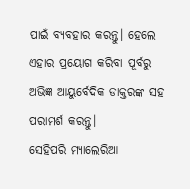ପାଇଁ ବ୍ୟବହାର କରନ୍ତୁ। ହେଲେ ଏହାର ପ୍ରୟୋଗ କରିବା ପୂର୍ବରୁ ଅଭିଜ୍ଞ ଆୟୁର୍ବେଦିକ ଡାକ୍ତରଙ୍କ ସହ ପରାମର୍ଶ କରନ୍ତୁ।
ସେହିପରି ମ୍ୟାଲେରିଆ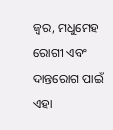ଜ୍ୱର, ମଧୁମେହ ରୋଗୀ ଏବଂ ଦାନ୍ତରୋଗ ପାଇଁ ଏହା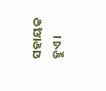ସହାୟକ ହୁଏ।